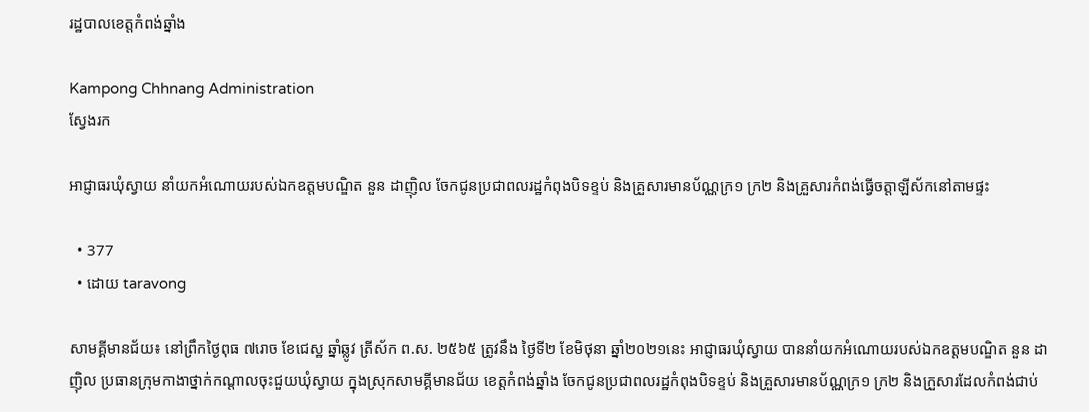រដ្ឋបាលខេត្តកំពង់ឆ្នាំង

Kampong Chhnang Administration
ស្វែងរក

អាជ្ញាធរឃុំស្វាយ នាំយកអំណោយរបស់ឯកឧត្តមបណ្ឌិត នួន ដាញុិល ចែកជូនប្រជាពលរដ្ឋកំពុងបិទខ្ទប់ និងគ្រួសារមានប័ណ្ណក្រ១ ក្រ២ និងគ្រួសារកំពង់ធ្វេីចត្តាឡីស័កនៅតាមផ្ទះ

  • 377
  • ដោយ taravong

សាមគ្គីមានជ័យ៖ នៅព្រឹកថ្ងៃពុធ ៧រោច ខែជេស្ឋ ឆ្នាំឆ្លូវ ត្រីស័ក ព.ស. ២៥៦៥ ត្រូវនឹង ថ្ងៃទី២ ខែមិថុនា ឆ្នាំ២០២១នេះ អាជ្ញាធរឃុំស្វាយ បាននាំយកអំណោយរបស់ឯកឧត្តមបណ្ឌិត នួន ដាញុិល ប្រធានក្រុមកាងាថ្នាក់កណ្ដាលចុះជួយឃុំស្វាយ ក្នុងស្រុកសាមគ្គីមានជ័យ ខេត្តកំពង់ឆ្នាំង ចែកជូនប្រជាពលរដ្ឋកំពុងបិទខ្ទប់ និងគ្រួសារមានប័ណ្ណក្រ១ ក្រ២ និងក្រួសារដែលកំពង់ជាប់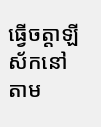ធ្វេីចត្តាឡីស័កនៅតាម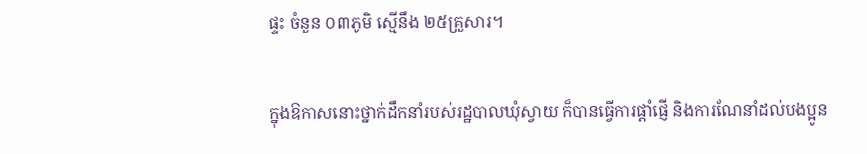ផ្ទះ ចំនួន ០៣ភូមិ ស្មេីនឹង ២៥គ្រួសារ។

ក្នុងឱកាសនោះថ្នាក់ដឹកនាំរបស់រដ្ឋបាលឃុំស្វាយ ក៏បានធ្វើការផ្តាំផ្ញើ និងការណែនាំដល់បងប្អូន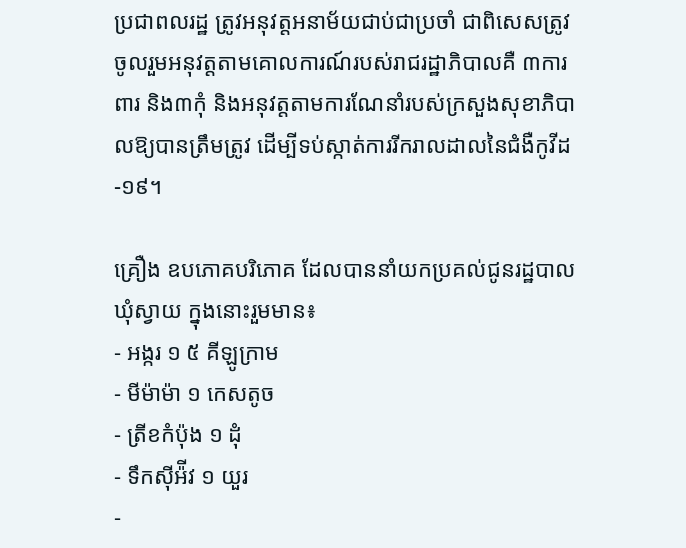ប្រជាពលរដ្ឋ ត្រូវអនុវត្តអនាម័យជាប់ជាប្រចាំ ជាពិសេសត្រូវចូលរួមអនុវត្តតាមគោលការណ៍របស់រាជរដ្ឋាភិបាលគឺ ៣ការពារ និង៣កុំ និងអនុវត្តតាមការណែនាំរបស់ក្រសួងសុខាភិបាលឱ្យបានត្រឹមត្រូវ ដើម្បីទប់ស្កាត់ការរីករាលដាលនៃជំងឺកូវីដ-១៩។

គ្រឿង ឧបភោគបរិភោគ ដែលបាននាំយកប្រគល់ជូនរដ្ឋបាលឃុំស្វាយ ក្នុងនោះរួមមាន៖
⁃ អង្ករ ១ ៥ គីឡូក្រាម
⁃ មីម៉ាម៉ា ១ កេសតូច
⁃ ត្រីខកំប៉ុង ១ ដុំ
⁃ ទឹកស៊ីអ៉ីវ ១ យួរ
⁃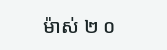ម៉ាស់ ២ ០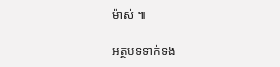ម៉ាស់ ៕

អត្ថបទទាក់ទង